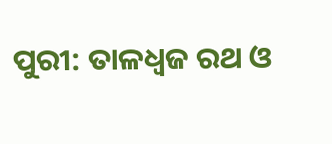ପୁରୀ: ତାଳଧ୍ଵଜ ରଥ ଓ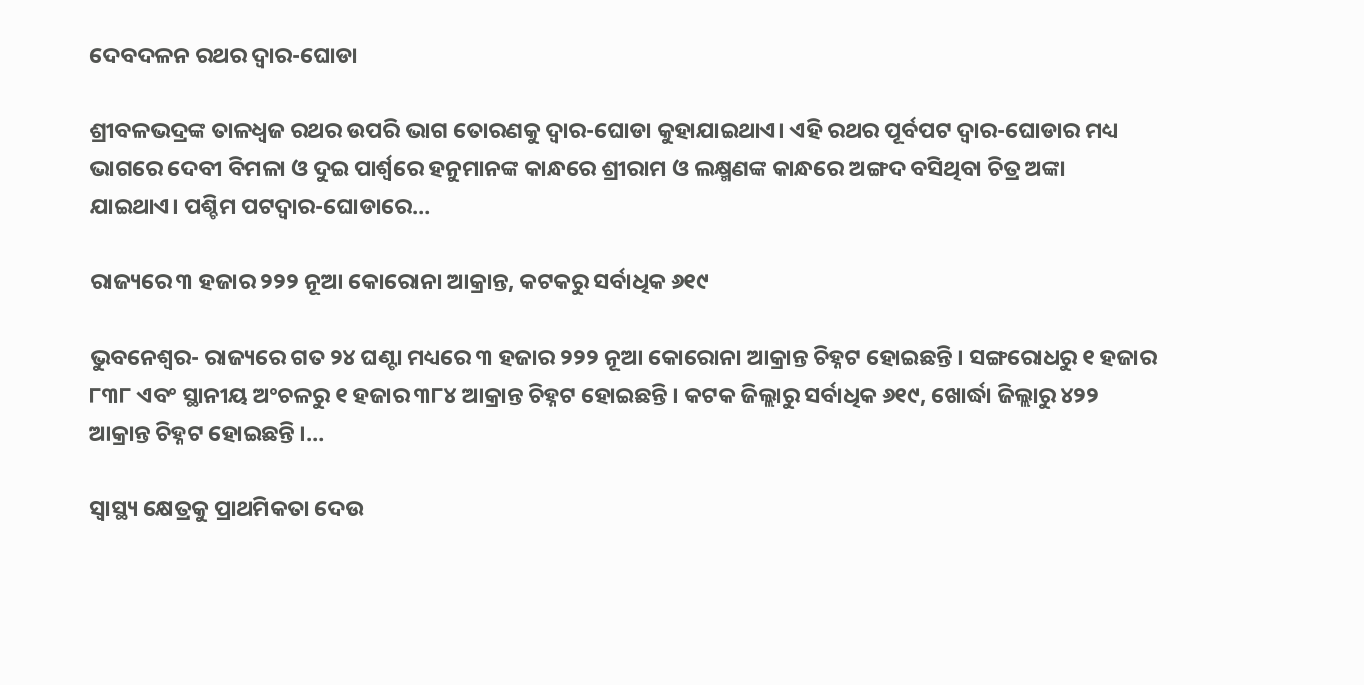ଦେବଦଳନ ରଥର ଦ୍ୱାର-ଘୋଡା

ଶ୍ରୀବଳଭଦ୍ରଙ୍କ ତାଳଧ୍ଵଜ ରଥର ଉପରି ଭାଗ ତୋରଣକୁ ଦ୍ୱାର-ଘୋଡା କୁହାଯାଇଥାଏ। ଏହି ରଥର ପୂର୍ବପଟ ଦ୍ୱାର-ଘୋଡାର ମଧ୍ୟ ଭାଗରେ ଦେବୀ ବିମଳା ଓ ଦୁଇ ପାର୍ଶ୍ଵରେ ହନୁମାନଙ୍କ କାନ୍ଧରେ ଶ୍ରୀରାମ ଓ ଲକ୍ଷ୍ମଣଙ୍କ କାନ୍ଧରେ ଅଙ୍ଗଦ ବସିଥିବା ଚିତ୍ର ଅଙ୍କା ଯାଇଥାଏ। ପଶ୍ଚିମ ପଟଦ୍ୱାର-ଘୋଡାରେ…

ରାଜ୍ୟରେ ୩ ହଜାର ୨୨୨ ନୂଆ କୋରୋନା ଆକ୍ରାନ୍ତ, କଟକରୁ ସର୍ବାଧିକ ୬୧୯

ଭୁବନେଶ୍ୱର- ରାଜ୍ୟରେ ଗତ ୨୪ ଘଣ୍ଟା ମଧ୍ୟରେ ୩ ହଜାର ୨୨୨ ନୂଆ କୋରୋନା ଆକ୍ରାନ୍ତ ଚିହ୍ନଟ ହୋଇଛନ୍ତି । ସଙ୍ଗରୋଧରୁ ୧ ହଜାର ୮୩୮ ଏବଂ ସ୍ଥାନୀୟ ଅଂଚଳରୁ ୧ ହଜାର ୩୮୪ ଆକ୍ରାନ୍ତ ଚିହ୍ନଟ ହୋଇଛନ୍ତି । କଟକ ଜିଲ୍ଲାରୁ ସର୍ବାଧିକ ୬୧୯, ଖୋର୍ଦ୍ଧା ଜିଲ୍ଲାରୁ ୪୨୨ ଆକ୍ରାନ୍ତ ଚିହ୍ନଟ ହୋଇଛନ୍ତି ।…

ସ୍ୱାସ୍ଥ୍ୟ କ୍ଷେତ୍ରକୁ ପ୍ରାଥମିକତା ଦେଉ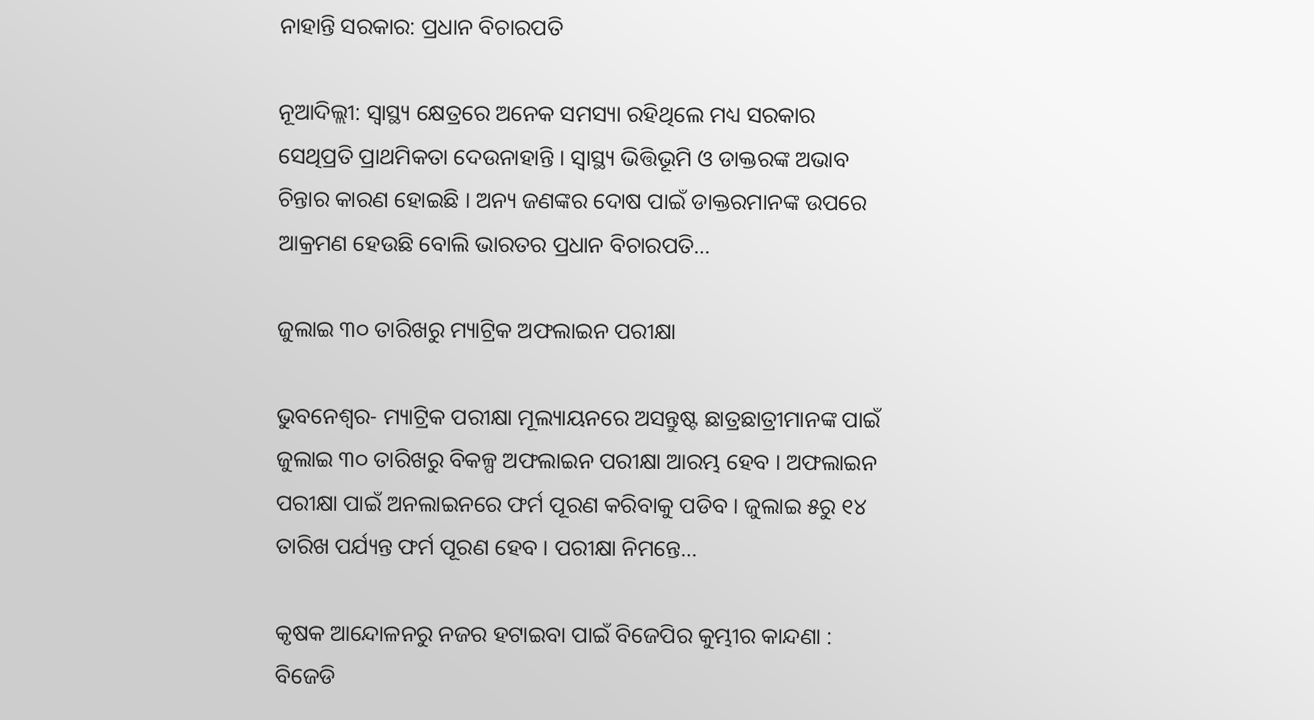ନାହାନ୍ତି ସରକାର: ପ୍ରଧାନ ବିଚାରପତି

ନୂଆଦିଲ୍ଲୀ: ସ୍ୱାସ୍ଥ୍ୟ କ୍ଷେତ୍ରରେ ଅନେକ ସମସ୍ୟା ରହିଥିଲେ ମଧ୍ୟ ସରକାର ସେଥିପ୍ରତି ପ୍ରାଥମିକତା ଦେଉନାହାନ୍ତି । ସ୍ୱାସ୍ଥ୍ୟ ଭିତ୍ତିଭୂମି ଓ ଡାକ୍ତରଙ୍କ ଅଭାବ ଚିନ୍ତାର କାରଣ ହୋଇଛି । ଅନ୍ୟ ଜଣଙ୍କର ଦୋଷ ପାଇଁ ଡାକ୍ତରମାନଙ୍କ ଉପରେ ଆକ୍ରମଣ ହେଉଛି ବୋଲି ଭାରତର ପ୍ରଧାନ ବିଚାରପତି…

ଜୁଲାଇ ୩୦ ତାରିଖରୁ ମ୍ୟାଟ୍ରିକ ଅଫଲାଇନ ପରୀକ୍ଷା

ଭୁବନେଶ୍ୱର- ମ୍ୟାଟ୍ରିକ ପରୀକ୍ଷା ମୂଲ୍ୟାୟନରେ ଅସନ୍ତୁଷ୍ଟ ଛାତ୍ରଛାତ୍ରୀମାନଙ୍କ ପାଇଁ ଜୁଲାଇ ୩୦ ତାରିଖରୁ ବିକଳ୍ପ ଅଫଲାଇନ ପରୀକ୍ଷା ଆରମ୍ଭ ହେବ । ଅଫଲାଇନ ପରୀକ୍ଷା ପାଇଁ ଅନଲାଇନରେ ଫର୍ମ ପୂରଣ କରିବାକୁ ପଡିବ । ଜୁଲାଇ ୫ରୁ ୧୪ ତାରିଖ ପର୍ଯ୍ୟନ୍ତ ଫର୍ମ ପୂରଣ ହେବ । ପରୀକ୍ଷା ନିମନ୍ତେ…

କୃଷକ ଆନ୍ଦୋଳନରୁ ନଜର ହଟାଇବା ପାଇଁ ବିଜେପିର କୁମ୍ଭୀର କାନ୍ଦଣା : ବିଜେଡି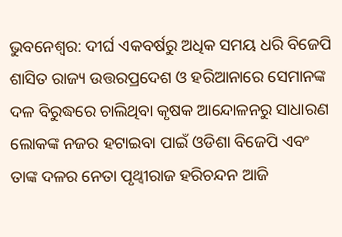ଭୁବନେଶ୍ୱର: ଦୀର୍ଘ ଏକବର୍ଷରୁ ଅଧିକ ସମୟ ଧରି ବିଜେପି ଶାସିତ ରାଜ୍ୟ ଉତ୍ତରପ୍ରଦେଶ ଓ ହରିଆନାରେ ସେମାନଙ୍କ ଦଳ ବିରୁଦ୍ଧରେ ଚାଲିଥିବା କୃଷକ ଆନ୍ଦୋଳନରୁ ସାଧାରଣ ଲୋକଙ୍କ ନଜର ହଟାଇବା ପାଇଁ ଓଡିଶା ବିଜେପି ଏବଂ ତାଙ୍କ ଦଳର ନେତା ପୃଥ୍ୱୀରାଜ ହରିଚନ୍ଦନ ଆଜି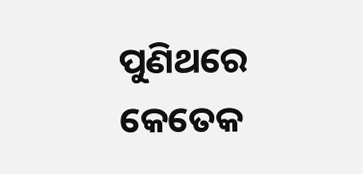ପୁଣିଥରେ କେତେକ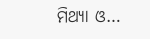ମିଥ୍ୟା ଓ…